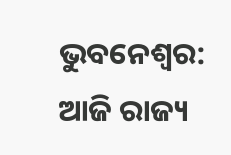ଭୁବନେଶ୍ୱର: ଆଜି ରାଜ୍ୟ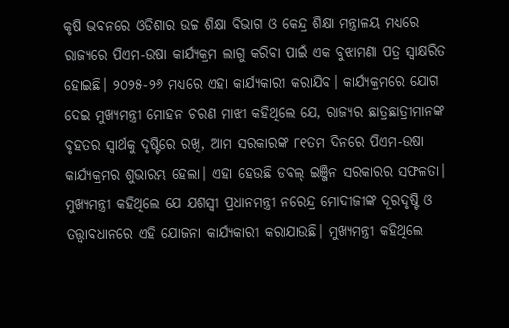କୃଷି ଭବନରେ ଓଡିଶାର ଉଚ୍ଚ ଶିକ୍ଷା ବିଭାଗ ଓ କେନ୍ଦ୍ର ଶିକ୍ଷା ମନ୍ତ୍ରାଳୟ ମଧ୍ୟରେ ରାଜ୍ୟରେ ପିଏମ-ଉଷା କାର୍ଯ୍ୟକ୍ରମ ଲାଗୁ କରିବା ପାଇଁ ଏକ ବୁଝାମଣା ପତ୍ର ସ୍ୱାକ୍ଷରିତ ହୋଇଛି। ୨୦୨୫-୨୬ ମଧ୍ୟରେ ଏହା କାର୍ଯ୍ୟକାରୀ କରାଯିବ। କାର୍ଯ୍ୟକ୍ରମରେ ଯୋଗ ଦେଇ ମୁଖ୍ୟମନ୍ତ୍ରୀ ମୋହନ ଚରଣ ମାଝୀ କହିଥିଲେ ଯେ, ରାଜ୍ୟର ଛାତ୍ରଛାତ୍ରୀମାନଙ୍କ ବୃହତର ସ୍ୱାର୍ଥକୁ ଦୃଷ୍ଟିରେ ରଖି, ଆମ ସରକାରଙ୍କ ୮୧ତମ ଦିନରେ ପିଏମ-ଉଷା କାର୍ଯ୍ୟକ୍ରମର ଶୁଭାରମ୍ଭ ହେଲା। ଏହା ହେଉଛି ଡବଲ୍ ଇଞ୍ଜିନ ସରକାରର ସଫଳତା। ମୁଖ୍ୟମନ୍ତ୍ରୀ କହିଥିଲେ ଯେ ଯଶସ୍ୱୀ ପ୍ରଧାନମନ୍ତ୍ରୀ ନରେନ୍ଦ୍ର ମୋଦୀଜୀଙ୍କ ଦୂରଦୃଷ୍ଟି ଓ ତତ୍ତ୍ୱାବଧାନରେ ଏହି ଯୋଜନା କାର୍ଯ୍ୟକାରୀ କରାଯାଉଛି। ମୁଖ୍ୟମନ୍ତ୍ରୀ କହିଥିଲେ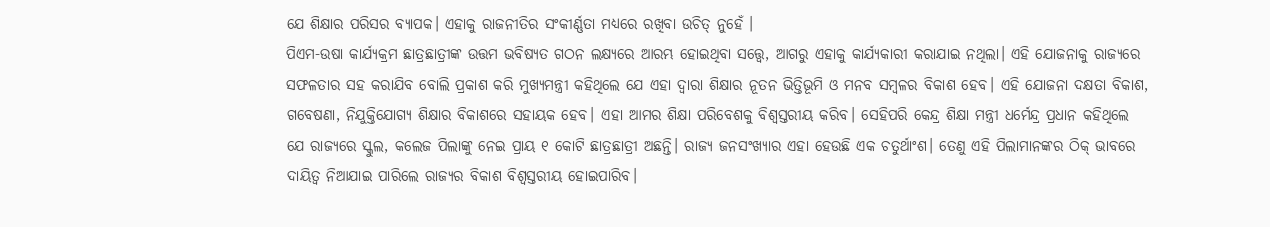ଯେ ଶିକ୍ଷାର ପରିସର ବ୍ୟାପକ। ଏହାକୁ ରାଜନୀତିର ସଂକୀର୍ଣ୍ଣତା ମଧ୍ୟରେ ରଖିବା ଉଚିତ୍ ନୁହେଁ ।
ପିଏମ-ଉଷା କାର୍ଯ୍ୟକ୍ରମ ଛାତ୍ରଛାତ୍ରୀଙ୍କ ଉତ୍ତମ ଭବିଷ୍ୟତ ଗଠନ ଲକ୍ଷ୍ୟରେ ଆରମ୍ଭ ହୋଇଥିବା ସତ୍ତ୍ୱେ, ଆଗରୁ ଏହାକୁ କାର୍ଯ୍ୟକାରୀ କରାଯାଇ ନଥିଲା। ଏହି ଯୋଜନାକୁ ରାଜ୍ୟରେ ସଫଳତାର ସହ କରାଯିବ ବୋଲି ପ୍ରକାଶ କରି ମୁଖ୍ୟମନ୍ତ୍ରୀ କହିଥିଲେ ଯେ ଏହା ଦ୍ୱାରା ଶିକ୍ଷାର ନୂତନ ଭିତ୍ତିଭୂମି ଓ ମନବ ସମ୍ବଳର ବିକାଶ ହେବ। ଏହି ଯୋଜନା ଦକ୍ଷତା ବିକାଶ, ଗବେଷଣା, ନିଯୁକ୍ତିଯୋଗ୍ୟ ଶିକ୍ଷାର ବିକାଶରେ ସହାୟକ ହେବ। ଏହା ଆମର ଶିକ୍ଷା ପରିବେଶକୁ ବିଶ୍ୱସ୍ତରୀୟ କରିବ। ସେହିପରି କେନ୍ଦ୍ର ଶିକ୍ଷା ମନ୍ତ୍ରୀ ଧର୍ମେନ୍ଦ୍ର ପ୍ରଧାନ କହିଥିଲେ ଯେ ରାଜ୍ୟରେ ସ୍କୁଲ, କଲେଜ ପିଲାଙ୍କୁ ନେଇ ପ୍ରାୟ ୧ କୋଟି ଛାତ୍ରଛାତ୍ରୀ ଅଛନ୍ତି। ରାଜ୍ୟ ଜନସଂଖ୍ୟାର ଏହା ହେଉଛି ଏକ ଚତୁର୍ଥାଂଶ। ତେଣୁ ଏହି ପିଲାମାନଙ୍କର ଠିକ୍ ଭାବରେ ଦାୟିତ୍ୱ ନିଆଯାଇ ପାରିଲେ ରାଜ୍ୟର ବିକାଶ ବିଶ୍ୱସ୍ତରୀୟ ହୋଇପାରିବ।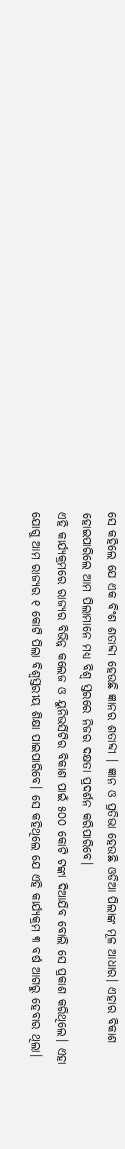ସେ କହିଲେ ଯେ ଏକ ବିଂଶ ଶତାବ୍ଦୀ ହେଉଛି ଜ୍ଞାନର ଶତାବ୍ଦୀ । ଜ୍ଞାନ ଓ ପ୍ରତିଭା ହେଉଛି ଓଡିଆ ପିଲାଙ୍କ ମୂଳ ଆଧାର। ଏହାର ବିକାଶ ହୋଇପାରିଲେ ଆମ ପିଲାମାନେ ମଧ୍ୟ ବିଶ୍ୱ ସ୍ତରରେ ନିଜର ଦକ୍ଷତା ପ୍ରଦର୍ଶନ କରିପାରିବେ।
ଏହି କାର୍ଯ୍ୟକ୍ରମରେ ରାଜ୍ୟର ବିଭିନ୍ନ କଲେଜ ଓ ୟୁନିଭର୍ସିଟିର ବିକାଶ ପାଇଁ ୫୦୦ କୋଟି ଟଙ୍କା ଦିଆଯିବ ବୋଲି ସେ ପ୍ରକାଶ କରିଥିଲେ। ଏହା ଯୋଗୁ ଆମ ରାଜ୍ୟର ୧ କୋଟି ପିଲା ବିଶ୍ୱସ୍ତରୀୟ ଶିକ୍ଷା ପାଇପାରିବେ। ସେ କହିଥିଲେ ଯେ ଏହି କାର୍ଯ୍ୟକ୍ରମ ୩ ବର୍ଷ ଆଗରୁ ହେବାର ଥିଲା।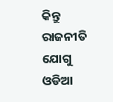କିନ୍ତୁ ରାଜନୀତି ଯୋଗୁ ଓଡିଆ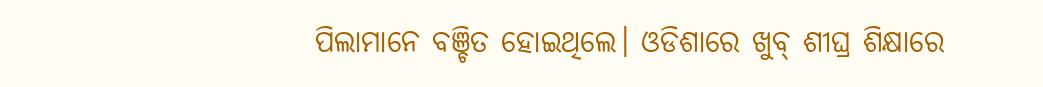ପିଲାମାନେ ବଞ୍ଚିତ ହୋଇଥିଲେ। ଓଡିଶାରେ ଖୁବ୍ ଶୀଘ୍ର ଶିକ୍ଷାରେ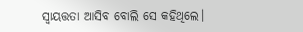ସ୍ୱାୟତ୍ତତା ଆସିବ ବୋଲି ସେ କହିଥିଲେ।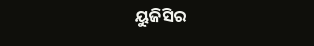ୟୁଜିସିର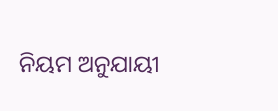ନିୟମ ଅନୁଯାୟୀ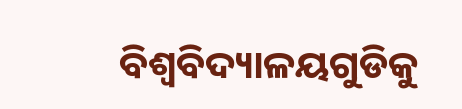ବିଶ୍ୱବିଦ୍ୟାଳୟଗୁଡିକୁ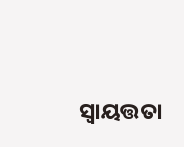ସ୍ୱାୟତ୍ତତା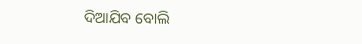ଦିଆଯିବ ବୋଲି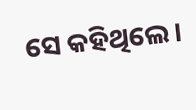ସେ କହିଥିଲେ।